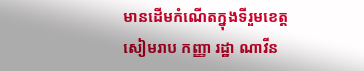មានដើមកំណើតក្នុងទីរួមខេត្តសៀមរាប កញ្ញា រដ្ឋា ណាវីន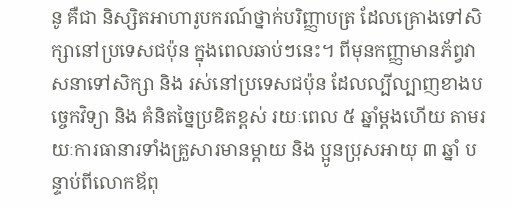នូ គឺជា និស្សិតអាហារូបករណ៍ថ្នាក់បរិញ្ញាបត្រ ដែលគ្រោងទៅសិក្សានៅប្រទេសជប៉ុន ក្នុងពេលឆាប់ៗនេះ។ ពីមុនកញ្ញាមានភ័ព្វវាសនាទៅសិក្សា និង រស់នៅប្រទេសជប៉ុន ដែលល្បីល្បាញខាងបច្ចេកវិទ្យា និង គំនិតច្នៃប្រឌិតខ្ពស់ រយៈពេល ៥ ឆ្នាំម្តងហើយ តាមរយៈការធានារទាំងគ្រួសារមានម្តាយ និង ប្អូនប្រុសអាយុ ៣ ឆ្នាំ បន្ទាប់ពីលោកឪពុ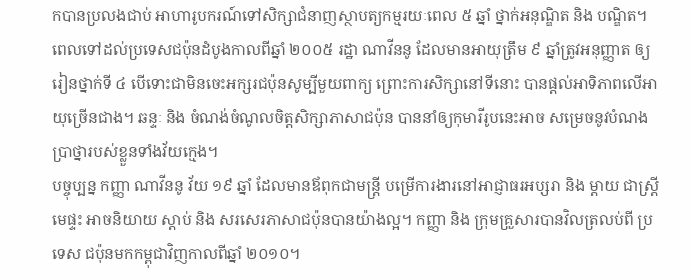កបានប្រលងជាប់ អាហារូបករណ៍ទៅសិក្សាជំនាញស្ថាបត្យកម្មរយៈពេល ៥ ឆ្នាំ ថ្នាក់អនុណ្ឌិត និង បណ្ឌិត។
ពេលទៅដល់ប្រទេសជប៉ុនដំបូងកាលពីឆ្នាំ ២០០៥ រដ្ឋា ណាវីននូ ដែលមានអាយុត្រឹម ៩ ឆ្នាំត្រូវអនុញ្ញាត ឲ្យរៀនថ្នាក់ទី ៤ បើទោះជាមិនចេះអក្សរជប៉ុនសូម្បីមួយពាក្យ ព្រោះការសិក្សានៅទីនោះ បានផ្តល់អាទិភាពលើអាយុច្រើនជាង។ ឆន្ទៈ និង ចំណង់ចំណូលចិត្តសិក្សាភាសាជប៉ុន បាននាំឲ្យកុមារីរូបនេះអាច សម្រេចនូវបំណងប្រាថ្នារបស់ខ្លួនទាំងវ័យក្មេង។
បច្ចុប្បន្ន កញ្ញា ណាវីននូ វ័យ ១៩ ឆ្នាំ ដែលមានឪពុកជាមន្រ្តី បម្រើការងារនៅអាជ្ញាធរអប្សរា និង ម្តាយ ជាស្រ្តីមេផ្ទះ អាចនិយាយ ស្តាប់ និង សរសេរភាសាជប៉ុនបានយ៉ាងល្អ។ កញ្ញា និង ក្រុមគ្រួសារបានវិលត្រលប់ពី ប្រទេស ជប៉ុនមកកម្ពុជាវិញកាលពីឆ្នាំ ២០១០។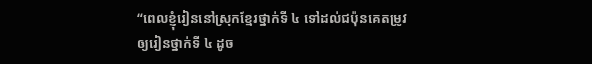“ពេលខ្ញុំរៀននៅស្រុកខ្មែរថ្នាក់ទី ៤ ទៅដល់ជប៉ុនគេតម្រូវ ឲ្យរៀនថ្នាក់ទី ៤ ដូច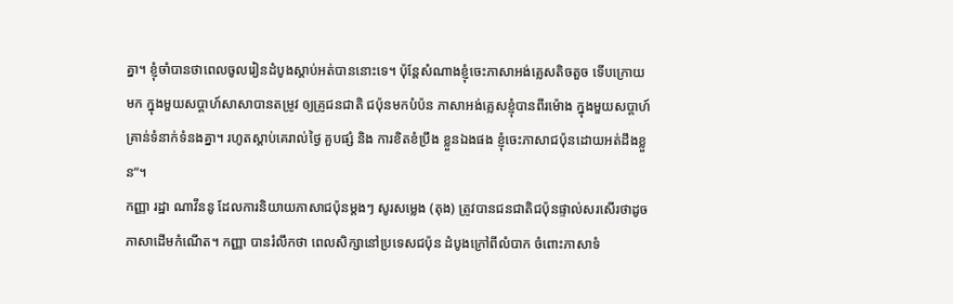គ្នា។ ខ្ញុំចាំបានថាពេលចូលរៀនដំបូងស្តាប់អត់បាននោះទេ។ ប៉ុន្តែសំណាងខ្ញុំចេះភាសាអង់គ្លេសតិចតួច ទើបក្រោយមក ក្នុងមួយសប្តាហ៍សាសាបានតម្រូវ ឲ្យគ្រូជនជាតិ ជប៉ុនមកបំប៉ន ភាសាអង់គ្លេសខ្ញុំបានពីរម៉ោង ក្នុងមួយសប្តាហ៍គ្រាន់ទំនាក់ទំនងគ្នា។ រហូតស្តាប់គេរាល់ថ្ងៃ គួបផ្សំ និង ការខិតខំប្រឹង ខ្លួនឯងផង ខ្ញុំចេះភាសាជប៉ុនដោយអត់ដឹងខ្លួន”។
កញ្ញា រដ្ឋា ណាវីននូ ដែលការនិយាយភាសាជប៉ុនម្តងៗ សូរសម្លេង (តុង) ត្រូវបានជនជាតិជប៉ុនផ្ទាល់សរសើរថាដូចភាសាដើមកំណើត។ កញ្ញា បានរំលឹកថា ពេលសិក្សានៅប្រទេសជប៉ុន ដំបូងក្រៅពីលំបាក ចំពោះភាសាទំ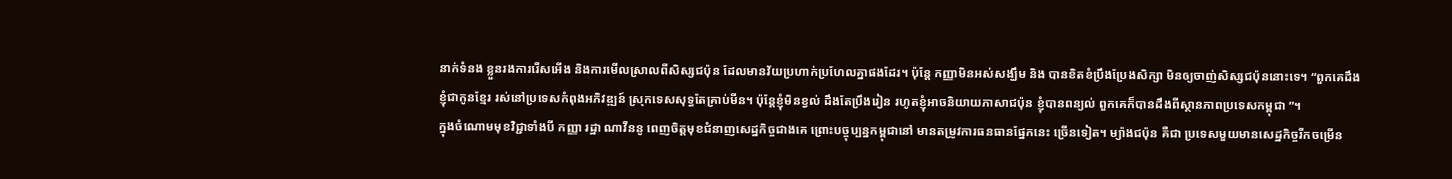នាក់ទំនង ខ្លួនរងការរើសអើង និងការមើលស្រាលពីសិស្សជប៉ុន ដែលមានវ័យប្រហាក់ប្រហែលគ្នាផងដែរ។ ប៉ុន្តែ កញ្ញាមិនអស់សង្ឃឹម និង បានខិតខំប្រឹងប្រែងសិក្សា មិនឲ្យចាញ់សិស្សជប៉ុននោះទេ។ “ពួកគេដឹងខ្ញុំជាកូនខ្មែរ រស់នៅប្រទេសកំពុងអភិវឌ្ឍន៍ ស្រុកទេសសុទ្ធតែគ្រាប់មីន។ ប៉ុន្តែខ្ញុំមិនខ្វល់ ដឹងតែប្រឹងរៀន រហូតខ្ញុំអាចនិយាយភាសាជប៉ុន ខ្ញុំបានពន្យល់ ពួកគេក៏បានដឹងពីស្ថានភាពប្រទេសកម្ពុជា ”។
ក្នុងចំណោមមុខវិជ្ជាទាំងបី កញ្ញា រដ្ឋា ណាវីននូ ពេញចិត្តមុខជំនាញសេដ្ឋកិច្ចជាងគេ ព្រោះបច្ចុប្បន្នកម្ពុជានៅ មានតម្រូវការធនធានផ្នែកនេះ ច្រើនទៀត។ ម្យ៉ាងជប៉ុន គឺជា ប្រទេសមួយមានសេដ្ឋកិច្ចរីកចម្រើន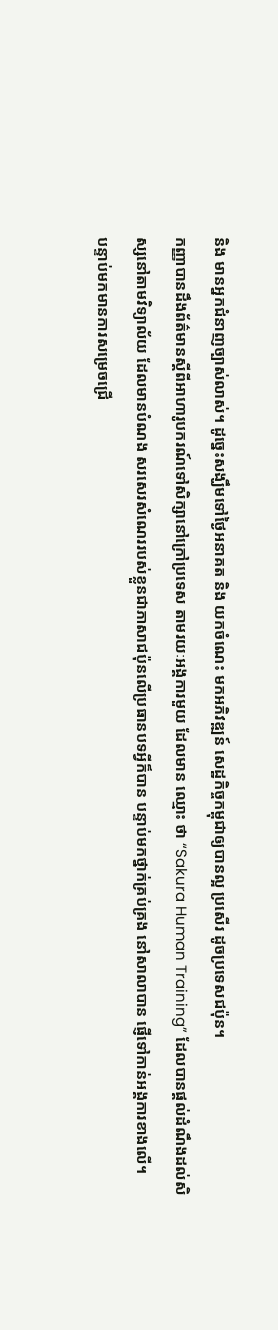និង មានអ្នកជំនាញច្បាស់លាស់។ ដូច្នេះសង្ឃឹមទៅថ្ងៃអនាគត និង យកចំណេះ មកអភិវឌ្ឍន៍ សេដ្ឋកិច្ចកម្ពុជាឲ្យបានល្អ ប្រសើរ ដូចប្រទេសជប៉ុន។
កញ្ញាបានដឹងព័ត៌មានស្តីពីអាហារូបករណ៍ទៅសិក្សានៅក្រៅប្រទេស តាមរយៈអង្គការមួយ ដែលមាន ឈ្មោះ ថា “Sakura Human Training” ដែលបានផ្តល់ដំណឹងដល់សិស្សនៅតាមវិទ្យាល័យ ដែលមានបំណង សរសេរសំណេររបស់ខ្លួនជាភាសាជប៉ុនលើប្រធានបទអ្វីក៏បាន បន្ទាប់មកថ្នាក់គ្រប់គ្រង នៅសាលាបាន ផ្ញើទៅកាន់អង្គការខាងលើ។
បន្ទាប់មកមានការសម្រេចជ្រើ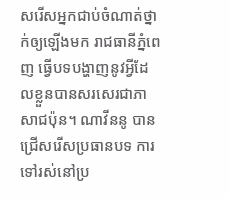សរើសអ្នកជាប់ចំណាត់ថ្នាក់ឲ្យឡើងមក រាជធានីភ្នំពេញ ធ្វើបទបង្ហាញនូវអ្វីដែលខ្លួនបានសរសេរជាភាសាជប៉ុន។ ណាវីននូ បានជ្រើសរើសប្រធានបទ ការទៅរស់នៅប្រ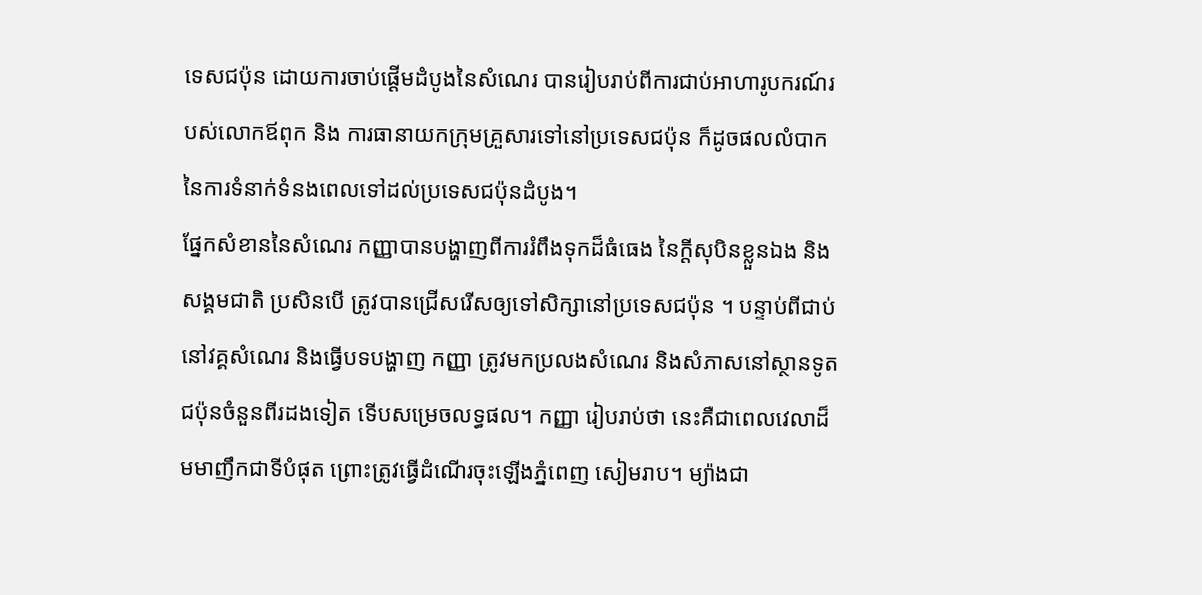ទេសជប៉ុន ដោយការចាប់ផ្តើមដំបូងនៃសំណេរ បានរៀបរាប់ពីការជាប់អាហារូបករណ៍របស់លោកឪពុក និង ការធានាយកក្រុមគ្រួសារទៅនៅប្រទេសជប៉ុន ក៏ដូចផលលំបាកនៃការទំនាក់ទំនងពេលទៅដល់ប្រទេសជប៉ុនដំបូង។
ផ្នែកសំខាននៃសំណេរ កញ្ញាបានបង្ហាញពីការរំពឹងទុកដ៏ធំធេង នៃក្តីសុបិនខ្លួនឯង និងសង្គមជាតិ ប្រសិនបើ ត្រូវបានជ្រើសរើសឲ្យទៅសិក្សានៅប្រទេសជប៉ុន ។ បន្ទាប់ពីជាប់នៅវគ្គសំណេរ និងធ្វើបទបង្ហាញ កញ្ញា ត្រូវមកប្រលងសំណេរ និងសំភាសនៅស្ថានទូតជប៉ុនចំនួនពីរដងទៀត ទើបសម្រេចលទ្ធផល។ កញ្ញា រៀបរាប់ថា នេះគឺជាពេលវេលាដ៏មមាញឹកជាទីបំផុត ព្រោះត្រូវធ្វើដំណើរចុះឡើងភ្នំពេញ សៀមរាប។ ម្យ៉ាងជា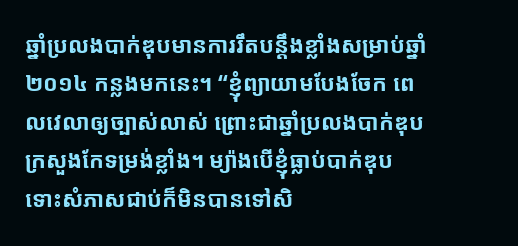ឆ្នាំប្រលងបាក់ឌុបមានការរឹតបន្តឹងខ្លាំងសម្រាប់ឆ្នាំ២០១៤ កន្លងមកនេះ។ “ខ្ញុំព្យាយាមបែងចែក ពេលវេលាឲ្យច្បាស់លាស់ ព្រោះជាឆ្នាំប្រលងបាក់ឌុប ក្រសួងកែទម្រង់ខ្លាំង។ ម្យ៉ាងបើខ្ញុំធ្លាប់បាក់ឌុប ទោះសំភាសជាប់ក៏មិនបានទៅសិ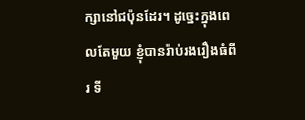ក្សានៅជប៉ុនដែរ។ ដូច្នេះក្នុងពេលតែមួយ ខ្ញុំបានរ៉ាប់រងរឿងធំពីរ ទី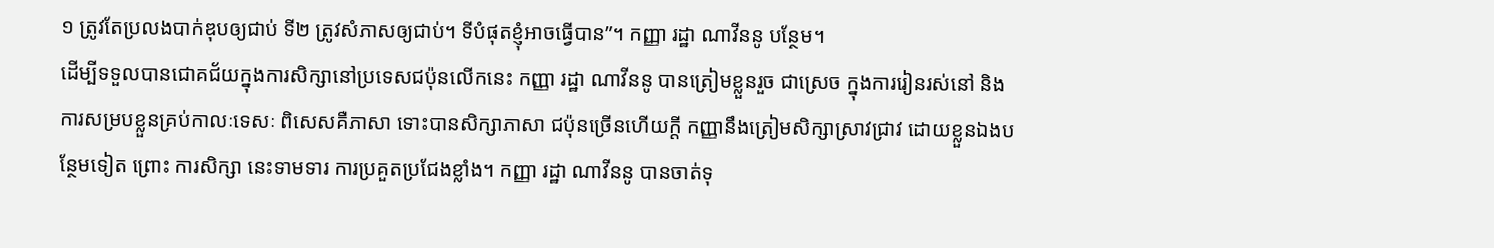១ ត្រូវតែប្រលងបាក់ឌុបឲ្យជាប់ ទី២ ត្រូវសំភាសឲ្យជាប់។ ទីបំផុតខ្ញុំអាចធ្វើបាន”។ កញ្ញា រដ្ឋា ណាវីននូ បន្ថែម។
ដើម្បីទទួលបានជោគជ័យក្នុងការសិក្សានៅប្រទេសជប៉ុនលើកនេះ កញ្ញា រដ្ឋា ណាវីននូ បានត្រៀមខ្លួនរួច ជាស្រេច ក្នុងការរៀនរស់នៅ និងការសម្របខ្លួនគ្រប់កាលៈទេសៈ ពិសេសគឺភាសា ទោះបានសិក្សាភាសា ជប៉ុនច្រើនហើយក្តី កញ្ញានឹងត្រៀមសិក្សាស្រាវជ្រាវ ដោយខ្លួនឯងបន្ថែមទៀត ព្រោះ ការសិក្សា នេះទាមទារ ការប្រគួតប្រជែងខ្លាំង។ កញ្ញា រដ្ឋា ណាវីននូ បានចាត់ទុ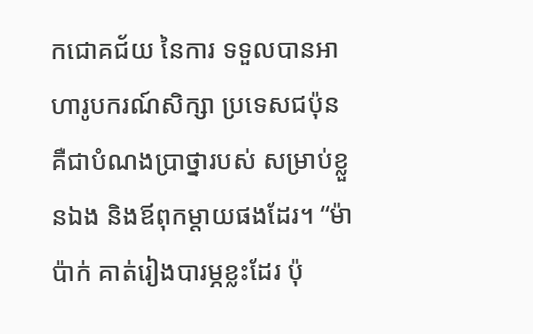កជោគជ័យ នៃការ ទទួលបានអាហារូបករណ៍សិក្សា ប្រទេសជប៉ុនគឺជាបំណងប្រាថ្នារបស់ សម្រាប់ខ្លួនឯង និងឪពុកម្តាយផងដែរ។ “ម៉ាប៉ាក់ គាត់រៀងបារម្ភខ្លះដែរ ប៉ុ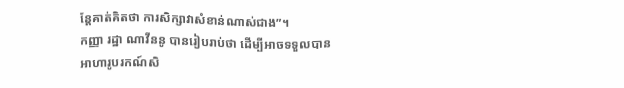ន្តែគាត់គិតថា ការសិក្សាវាសំខាន់ណាស់ជាង”។
កញ្ញា រដ្ឋា ណាវីននូ បានរៀបរាប់ថា ដើម្បីអាចទទួលបានអាហារូបរកណ៍សិ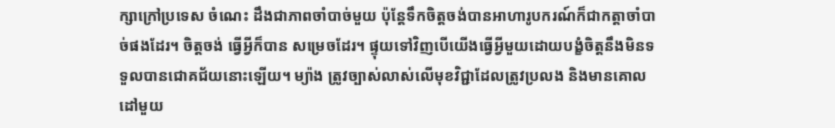ក្សាក្រៅប្រទេស ចំណេះ ដឹងជាភាពចាំបាច់មួយ ប៉ុន្តែទឹកចិត្តចង់បានអាហារូបករណ៍ក៏ជាកត្តាចាំបាច់ផងដែរ។ ចិត្តចង់ ធ្វើអ្វីក៏បាន សម្រេចដែរ។ ផ្ទុយទៅវិញបើយើងធ្វើអ្វីមួយដោយបង្ខំចិត្តនឹងមិនទទួលបានជោគជ័យនោះឡើយ។ ម្យ៉ាង ត្រូវច្បាស់លាស់លើមុខវិជ្ជាដែលត្រូវប្រលង និងមានគោលដៅមួយ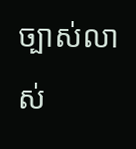ច្បាស់លាស់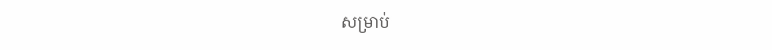សម្រាប់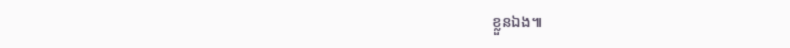ខ្លួនឯង៕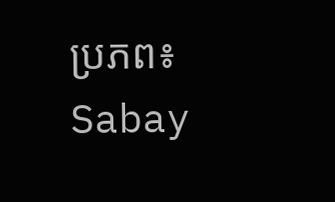ប្រភព៖ Sabay